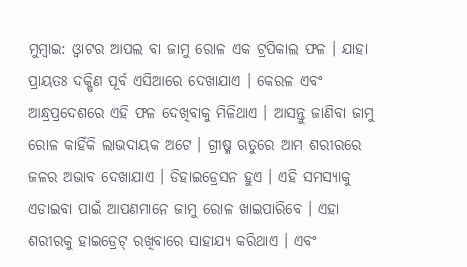ମୁମ୍ବାଇ: ଓ୍ବାଟର ଆପଲ ବା ଜାମୁ ରୋଳ ଏକ ଟ୍ରପିକାଲ ଫଳ । ଯାହା ପ୍ରାୟତଃ ଦକ୍ଷିଣ ପୂର୍ବ ଏସିଆରେ ଦେଖାଯାଏ । କେରଳ ଏବଂ ଆନ୍ଧ୍ରପ୍ରଦେଶରେ ଏହି ଫଳ ଦେଖିବାକୁ ମିଳିଥାଏ । ଆସନ୍ତୁ ଜାଣିବା ଜାମୁ ରୋଳ କାହିଁକି ଲାଭଦାୟକ ଅଟେ । ଗ୍ରୀଷ୍ମ ଋତୁରେ ଆମ ଶରୀରରେ ଜଳର ଅଭାବ ଦେଖାଯାଏ । ଡିହାଇଡ୍ରେସନ ହୁଏ । ଏହି ସମସ୍ୟାକୁ ଏଡାଇବା ପାଇଁ ଆପଣମାନେ ଜାମୁ ରୋଳ ଖାଇପାରିବେ । ଏହା ଶରୀରକୁ ହାଇଡ୍ରେଟ୍ ରଖିବାରେ ସାହାଯ୍ୟ କରିଥାଏ । ଏବଂ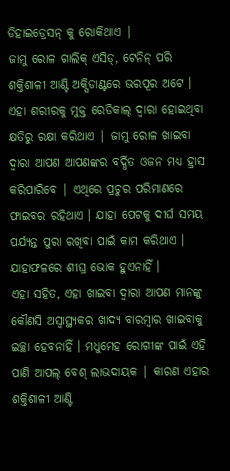ଡିହାଇଡ୍ରେସନ୍ କୁ ରୋକିଥାଏ |
ଜାମୁ ରୋଳ ଗାଲିକ୍ ଏସିଡ୍, ଟେନିନ୍ ପରି ଶକ୍ତିଶାଳୀ ଆଣ୍ଟି ଅକ୍ସିଡାଣ୍ଟରେ ଭରପୂର ଅଟେ । ଏହା ଶରୀରକୁ ମୁକ୍ତ ରେଡିକାଲ୍ ଦ୍ୱାରା ହୋଇଥିବା କ୍ଷତିରୁ ରକ୍ଷା କରିଥାଏ | ଜାମୁ ରୋଳ ଖାଇବା ଦ୍ୱାରା ଆପଣ ଆପଣଙ୍କର ବର୍ଦ୍ଧିତ ଓଜନ ମଧ୍ୟ ହ୍ରାସ କରିପାରିବେ | ଏଥିରେ ପ୍ରଚୁର ପରିମାଣରେ ଫାଇବର ରହିଥାଏ । ଯାହା ପେଟକୁ ଦୀର୍ଘ ସମୟ ପର୍ଯ୍ୟନ୍ତ ପୁରା ରଖିବା ପାଇଁ କାମ କରିଥାଏ । ଯାହାଫଳରେ ଶୀଘ୍ର ଭୋକ ହୁଏନାହିଁ ।
ଏହା ସହିତ, ଏହା ଖାଇବା ଦ୍ବାରା ଆପଣ ମାନଙ୍କୁ କୌଣସି ଅସ୍ବାସ୍ଥ୍ୟକର ଖାଦ୍ୟ ବାରମ୍ବାର ଖାଇବାକୁ ଇଚ୍ଛା ହେବନାହିଁ । ମଧୁମେହ ରୋଗୀଙ୍କ ପାଇଁ ଏହି ପାଣି ଆପଲ୍ ବେଶ୍ ଲାଭଦାୟକ | କାରଣ ଏହାର ଶକ୍ତିଶାଳୀ ଆଣ୍ଟି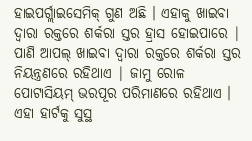ହାଇପର୍ଗ୍ଲାଇସେମିକ୍ ଗୁଣ ଅଛି । ଏହାକୁ ଖାଇବା ଦ୍ୱାରା ରକ୍ତରେ ଶର୍କରା ସ୍ତର ହ୍ରାସ ହୋଇପାରେ | ପାଣି ଆପଲ୍ ଖାଇବା ଦ୍ୱାରା ରକ୍ତରେ ଶର୍କରା ସ୍ତର ନିୟନ୍ତ୍ରଣରେ ରହିଥାଏ | ଜାମୁ ରୋଳ ପୋଟାସିୟମ୍ ଭରପୂର ପରିମାଣରେ ରହିଥାଏ । ଏହା ହାର୍ଟକୁ ସୁସ୍ଥ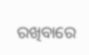ରଖିବାରେ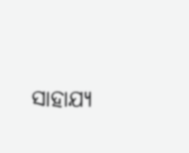ସାହାଯ୍ୟ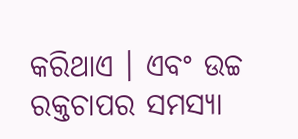କରିଥାଏ । ଏବଂ ଉଚ୍ଚ ରକ୍ତଚାପର ସମସ୍ୟା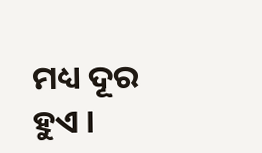ମଧ୍ୟ ଦୂର ହୁଏ ।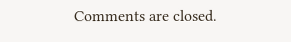Comments are closed.